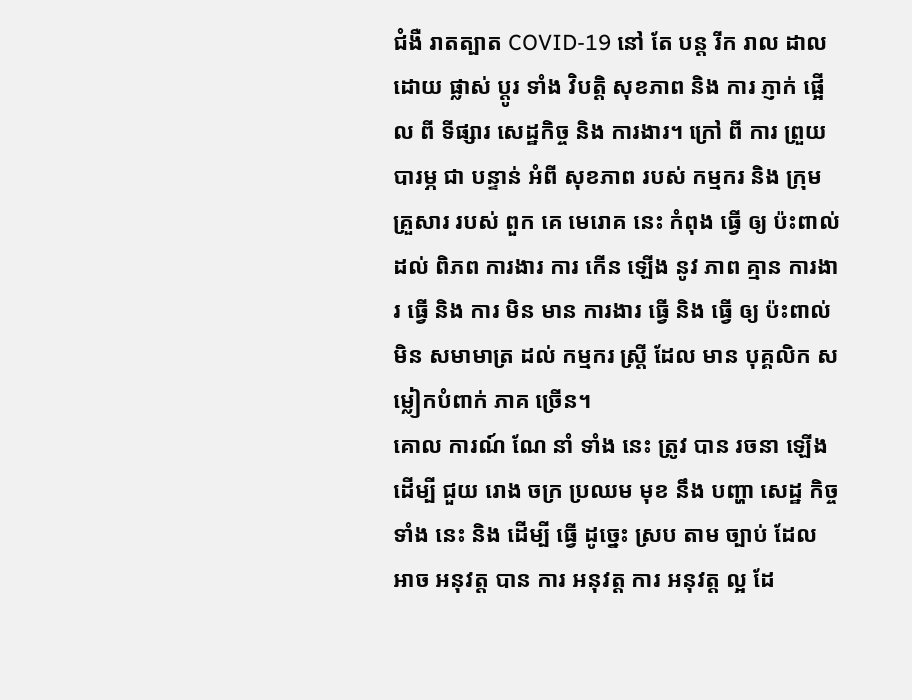ជំងឺ រាតត្បាត COVID-19 នៅ តែ បន្ត រីក រាល ដាល ដោយ ផ្លាស់ ប្តូរ ទាំង វិបត្តិ សុខភាព និង ការ ភ្ញាក់ ផ្អើល ពី ទីផ្សារ សេដ្ឋកិច្ច និង ការងារ។ ក្រៅ ពី ការ ព្រួយ បារម្ភ ជា បន្ទាន់ អំពី សុខភាព របស់ កម្មករ និង ក្រុម គ្រួសារ របស់ ពួក គេ មេរោគ នេះ កំពុង ធ្វើ ឲ្យ ប៉ះពាល់ ដល់ ពិភព ការងារ ការ កើន ឡើង នូវ ភាព គ្មាន ការងារ ធ្វើ និង ការ មិន មាន ការងារ ធ្វើ និង ធ្វើ ឲ្យ ប៉ះពាល់ មិន សមាមាត្រ ដល់ កម្មករ ស្ត្រី ដែល មាន បុគ្គលិក សម្លៀកបំពាក់ ភាគ ច្រើន។
គោល ការណ៍ ណែ នាំ ទាំង នេះ ត្រូវ បាន រចនា ឡើង ដើម្បី ជួយ រោង ចក្រ ប្រឈម មុខ នឹង បញ្ហា សេដ្ឋ កិច្ច ទាំង នេះ និង ដើម្បី ធ្វើ ដូច្នេះ ស្រប តាម ច្បាប់ ដែល អាច អនុវត្ត បាន ការ អនុវត្ត ការ អនុវត្ត ល្អ ដែ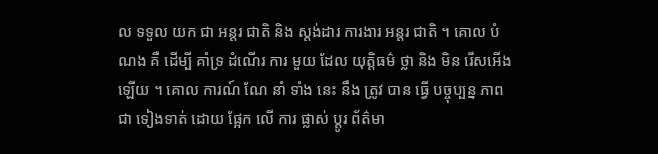ល ទទួល យក ជា អន្តរ ជាតិ និង ស្តង់ដារ ការងារ អន្តរ ជាតិ ។ គោល បំណង គឺ ដើម្បី គាំទ្រ ដំណើរ ការ មួយ ដែល យុត្តិធម៌ ថ្លា និង មិន រើសអើង ឡើយ ។ គោល ការណ៍ ណែ នាំ ទាំង នេះ នឹង ត្រូវ បាន ធ្វើ បច្ចុប្បន្ន ភាព ជា ទៀងទាត់ ដោយ ផ្អែក លើ ការ ផ្លាស់ ប្តូរ ព័ត៌មា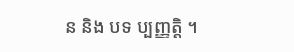ន និង បទ ប្បញ្ញត្តិ ។